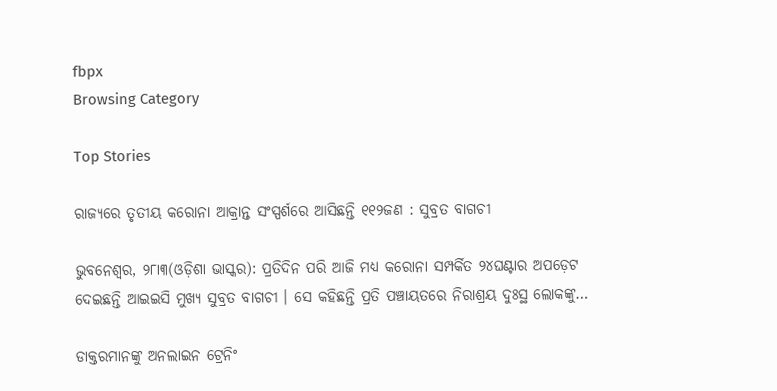fbpx
Browsing Category

Top Stories

ରାଜ୍ୟରେ ତୃତୀୟ କରୋନା ଆକ୍ରାନ୍ତ ସଂସ୍ପର୍ଶରେ ଆସିଛନ୍ତି ୧୧୨ଜଣ : ସୁବ୍ରତ ବାଗଚୀ

ଭୁବନେଶ୍ୱର, ୨୮ା୩(ଓଡ଼ିଶା ଭାସ୍କର): ପ୍ରତିଦିନ ପରି ଆଜି ମଧ୍ୟ କରୋନା ସମ୍ପର୍କିତ ୨୪ଘଣ୍ଟାର ଅପଡ଼େଟ ଦେଇଛନ୍ତି ଆଇଇସି ମୁଖ୍ୟ ସୁବ୍ରତ ବାଗଚୀ । ସେ କହିଛନ୍ତି ପ୍ରତି ପଞ୍ଚାୟତରେ ନିରାଶ୍ରୟ ଦୁଃସ୍ଥ ଲୋକଙ୍କୁ…

ଡାକ୍ତରମାନଙ୍କୁ ଅନଲାଇନ ଟ୍ରେନିଂ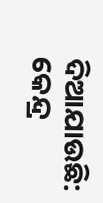ଦିଆଯାଉଛି: କେନ୍ଦ୍ର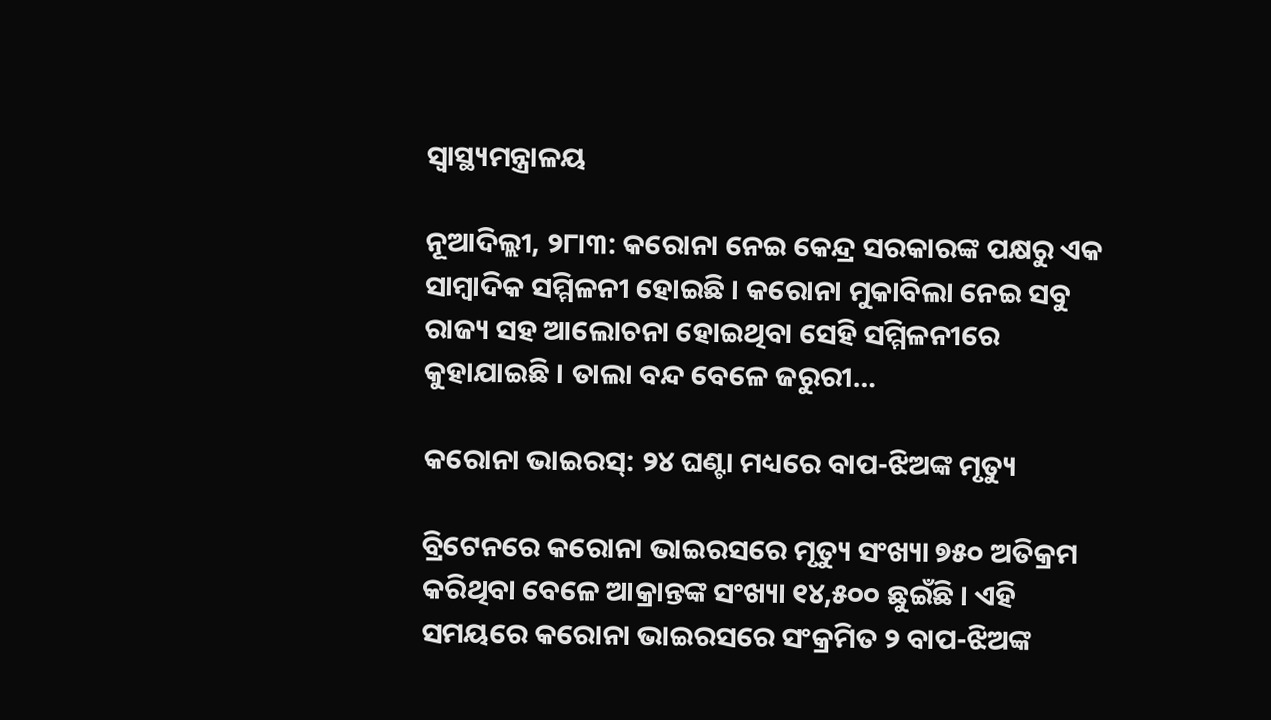ସ୍ୱାସ୍ଥ୍ୟମନ୍ତ୍ରାଳୟ

ନୂଆଦିଲ୍ଲୀ, ୨୮ା୩: କରୋନା ନେଇ କେନ୍ଦ୍ର ସରକାରଙ୍କ ପକ୍ଷରୁ ଏକ ସାମ୍ବାଦିକ ସମ୍ମିଳନୀ ହୋଇଛି । କରୋନା ମୁକାବିଲା ନେଇ ସବୁ ରାଜ୍ୟ ସହ ଆଲୋଚନା ହୋଇଥିବା ସେହି ସମ୍ମିଳନୀରେ କୁହାଯାଇଛି । ତାଲା ବନ୍ଦ ବେଳେ ଜରୁରୀ…

କରୋନା ଭାଇରସ୍: ୨୪ ଘଣ୍ଟା ମଧ୍ୟରେ ବାପ-ଝିଅଙ୍କ ମୃତ୍ୟୁ

ବ୍ରିଟେନରେ କରୋନା ଭାଇରସରେ ମୃତ୍ୟୁ ସଂଖ୍ୟା ୭୫୦ ଅତିକ୍ରମ କରିଥିବା ବେଳେ ଆକ୍ରାନ୍ତଙ୍କ ସଂଖ୍ୟା ୧୪,୫୦୦ ଛୁଇଁଛି । ଏହି ସମୟରେ କରୋନା ଭାଇରସରେ ସଂକ୍ରମିତ ୨ ବାପ-ଝିଅଙ୍କ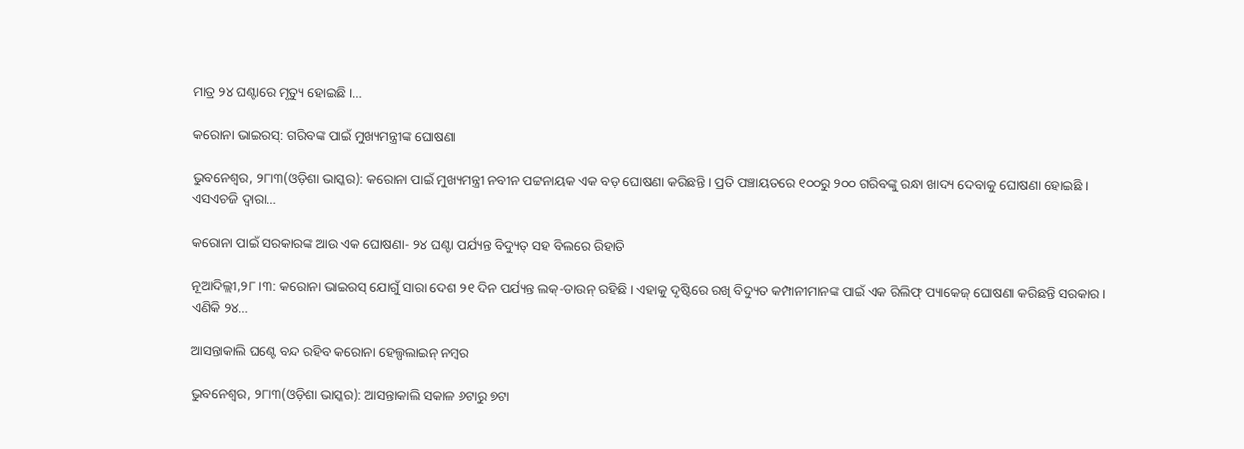ମାତ୍ର ୨୪ ଘଣ୍ଟାରେ ମୃତ୍ୟୁ ହୋଇଛି ।…

କରୋନା ଭାଇରସ୍: ଗରିବଙ୍କ ପାଇଁ ମୁଖ୍ୟମନ୍ତ୍ରୀଙ୍କ ଘୋଷଣା

ଭୁବନେଶ୍ୱର, ୨୮ା୩(ଓଡ଼ିଶା ଭାସ୍କର): କରୋନା ପାଇଁ ମୁଖ୍ୟମନ୍ତ୍ରୀ ନବୀନ ପଟ୍ଟନାୟକ ଏକ ବଡ଼ ଘୋଷଣା କରିଛନ୍ତି । ପ୍ରତି ପଞ୍ଚାୟତରେ ୧୦୦ରୁ ୨୦୦ ଗରିବଙ୍କୁ ରନ୍ଧା ଖାଦ୍ୟ ଦେବାକୁ ଘୋଷଣା ହୋଇଛି । ଏସଏଚଜି ଦ୍ୱାରା…

କରୋନା ପାଇଁ ସରକାରଙ୍କ ଆଉ ଏକ ଘୋଷଣା- ୨୪ ଘଣ୍ଟା ପର୍ଯ୍ୟନ୍ତ ବିଦ୍ୟୁତ୍ ସହ ବିଲରେ ରିହାତି

ନୂଆଦିଲ୍ଲୀ,୨୮ ।୩: କରୋନା ଭାଇରସ୍ ଯୋଗୁଁ ସାରା ଦେଶ ୨୧ ଦିନ ପର୍ଯ୍ୟନ୍ତ ଲକ୍-ଡାଉନ୍ ରହିଛି । ଏହାକୁ ଦୃଷ୍ଟିରେ ରଖି ବିଦ୍ୟୁତ କମ୍ପାନୀମାନଙ୍କ ପାଇଁ ଏକ ରିଲିଫ୍ ପ୍ୟାକେଜ୍ ଘୋଷଣା କରିଛନ୍ତି ସରକାର । ଏଣିକି ୨୪…

ଆସନ୍ତାକାଲି ଘଣ୍ଟେ ବନ୍ଦ ରହିବ କରୋନା ହେଲ୍ପଲାଇନ୍ ନମ୍ବର

ଭୁବନେଶ୍ୱର, ୨୮ା୩(ଓଡ଼ିଶା ଭାସ୍କର): ଆସନ୍ତାକାଲି ସକାଳ ୬ଟାରୁ ୭ଟା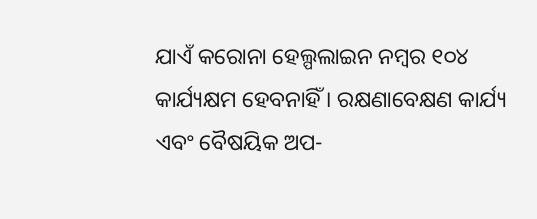ଯାଏଁ କରୋନା ହେଲ୍ପଲାଇନ ନମ୍ବର ୧୦୪ କାର୍ଯ୍ୟକ୍ଷମ ହେବନାହିଁ । ରକ୍ଷଣାବେକ୍ଷଣ କାର୍ଯ୍ୟ ଏବଂ ବୈଷୟିକ ଅପ-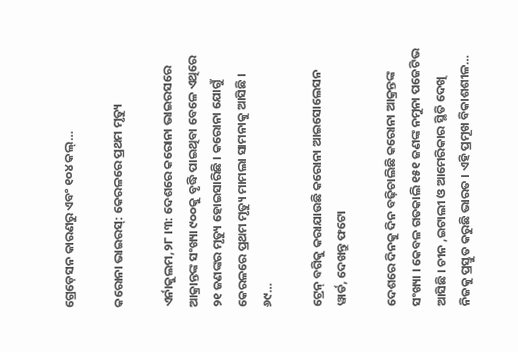ଗ୍ରେଡ଼େସନ କାରଣରୁ ଏବଂ ୧୦୪ କଲ୍…

କରୋନା ଭାଇରସ୍: କେରଳରେ ପ୍ରଥମ ମୃତ୍ୟୁ

ଏର୍ନାକୁଲମ,୨୮ ।୩: ଦେଶରେ କରୋନା ଭାଇରସରେ ଆକ୍ରାନ୍ତଙ୍କ ସଂଖ୍ୟା ୯୦୦କୁ ବୃଦ୍ଧି ପାଇଥିବା ବେଳେ ଏଥିରେ ୨୧ ଜଣଙ୍କର ମୃତ୍ୟୁ ହୋଇସାରିଛି । କରୋନା ଯୋଗୁଁ କେରଳରେ ପ୍ରଥମ ମୃତ୍ୟୁ ମାମଲା ସାମନାକୁ ଆସିଛି । ୬୯…

ଟ୍ରେନ୍ ବଗିକୁ କରାଯାଉଛି କରୋନା ଆଇସୋଲେସନ ୱାର୍ଡ, ଦେଖନ୍ତୁ ଫଟୋ

ଦେଶରେ ଦିନକୁ ଦିନ ବଢ଼ିଚାଲିଛି କରୋନା ଆକ୍ରନ୍ତଙ୍କ ସଂଖ୍ୟା । କେବଳ ଗତକାଲି ୧୫୧ ଜଣଙ୍କ ନମୁନା ପଜେଟିଭ ଆସିଛି । ଚୀନ ,ଇଟାଲୀ ଓ ଆମେରିକାର ସ୍ଥିତି ଦେଖି ନିଜକୁ ପ୍ରସ୍ତୁତ କରୁଛି ଭାରତ । ଏହି ପ୍ରମୂଖ ବିକାଶଶୀଳ…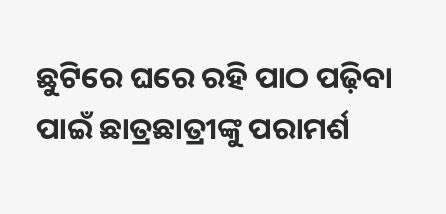ଛୁଟିରେ ଘରେ ରହି ପାଠ ପଢ଼ିବା ପାଇଁ ଛାତ୍ରଛାତ୍ରୀଙ୍କୁ ପରାମର୍ଶ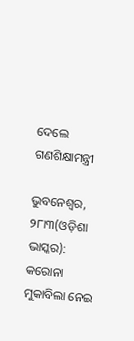ଦେଲେ ଗଣଶିକ୍ଷାମନ୍ତ୍ରୀ

ଭୁବନେଶ୍ୱର, ୨୮ା୩(ଓଡ଼ିଶା ଭାସ୍କର): କରୋନା ମୁକାବିଲା ନେଇ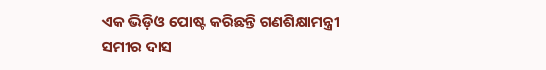ଏକ ଭିଡ଼ିଓ ପୋଷ୍ଟ କରିଛନ୍ତି ଗଣଶିକ୍ଷାମନ୍ତ୍ରୀ ସମୀର ଦାସ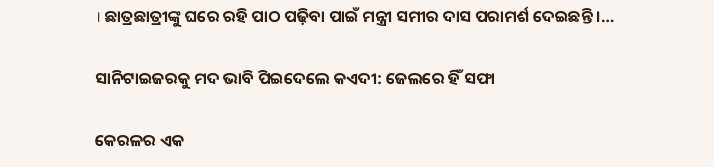। ଛାତ୍ରଛାତ୍ରୀଙ୍କୁ ଘରେ ରହି ପାଠ ପଢ଼ିବା ପାଇଁ ମନ୍ତ୍ରୀ ସମୀର ଦାସ ପରାମର୍ଶ ଦେଇଛନ୍ତି ।…

ସାନିଟାଇଜରକୁ ମଦ ଭାବି ପିଇଦେଲେ କଏଦୀ: ଜେଲରେ ହିଁ ସଫା

କେରଳର ଏକ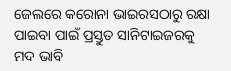ଜେଲରେ କରୋନା ଭାଇରସଠାରୁ ରକ୍ଷା ପାଇବା ପାଇଁ ପ୍ରସ୍ତୁତ ସାନିଟାଇଜରକୁ ମଦ ଭାବି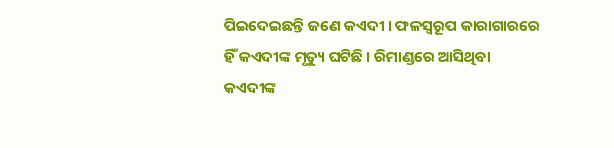ପିଇଦେଇଛନ୍ତି ଜଣେ କଏଦୀ । ଫଳସ୍ୱରୂପ କାରାଗାରରେ ହିଁ କଏଦୀଙ୍କ ମୃତ୍ୟୁ ଘଟିଛି । ରିମାଣ୍ଡରେ ଆସିଥିବା କଏଦୀଙ୍କ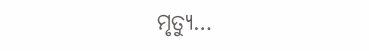ମୃତ୍ୟୁ…